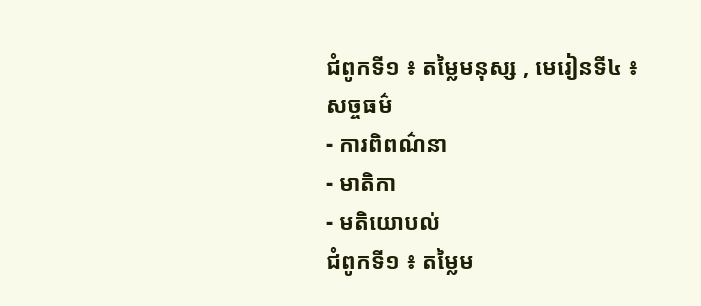ជំពូកទី១ ៖ តម្លៃមនុស្ស , មេរៀនទី៤ ៖ សច្ចធម៌
- ការពិពណ៌នា
- មាតិកា
- មតិយោបល់
ជំពូកទី១ ៖ តម្លៃម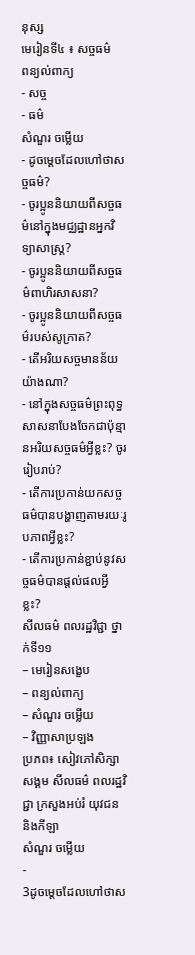នុស្ស
មេរៀនទី៤ ៖ សច្ចធម៌
ពន្យល់ពាក្យ
- សច្ច
- ធម៌
សំណួរ ចម្លើយ
- ដូចម្តេចដែលហៅថាសច្ចធម៌?
- ចូរប្អូននិយាយពីសច្ចធម៌នៅក្នុងមជ្ឈដ្ឋានអ្នកវិទ្យាសាស្ត្រ?
- ចូរប្អូននិយាយពីសច្ចធម៌ពាហិរសាសនា?
- ចូរប្អូននិយាយពីសច្ចធម៌របស់សូក្រាត?
- តើអរិយសច្ចមានន័យយ៉ាងណា?
- នៅក្នុងសច្ចធម៌ព្រះពុទ្ធសាសនាបែងចែកជាប៉ុន្មានអរិយសច្ចធម៌អ្វីខ្លះ? ចូររៀបរាប់?
- តើការប្រកាន់យកសច្ចធម៌បានបង្ហាញតាមរយៈរូបភាពអ្វីខ្លះ?
- តើការប្រកាន់ខ្ជាប់នូវសច្ចធម៌បានផ្តល់ផលអ្វីខ្លះ?
សីលធម៌ ពលរដ្ឋវិជ្ជា ថ្នាក់ទី១១
– មេរៀនសង្ខេប
– ពន្យល់ពាក្យ
– សំណួរ ចម្លើយ
– វិញ្ញាសាប្រឡង
ប្រភព៖ សៀវភៅសិក្សាសង្គម សីលធម៌ ពលរដ្ឋវិជ្ជា ក្រសួងអប់រំ យុវជន និងកីឡា
សំណួរ ចម្លើយ
-
3ដូចម្តេចដែលហៅថាស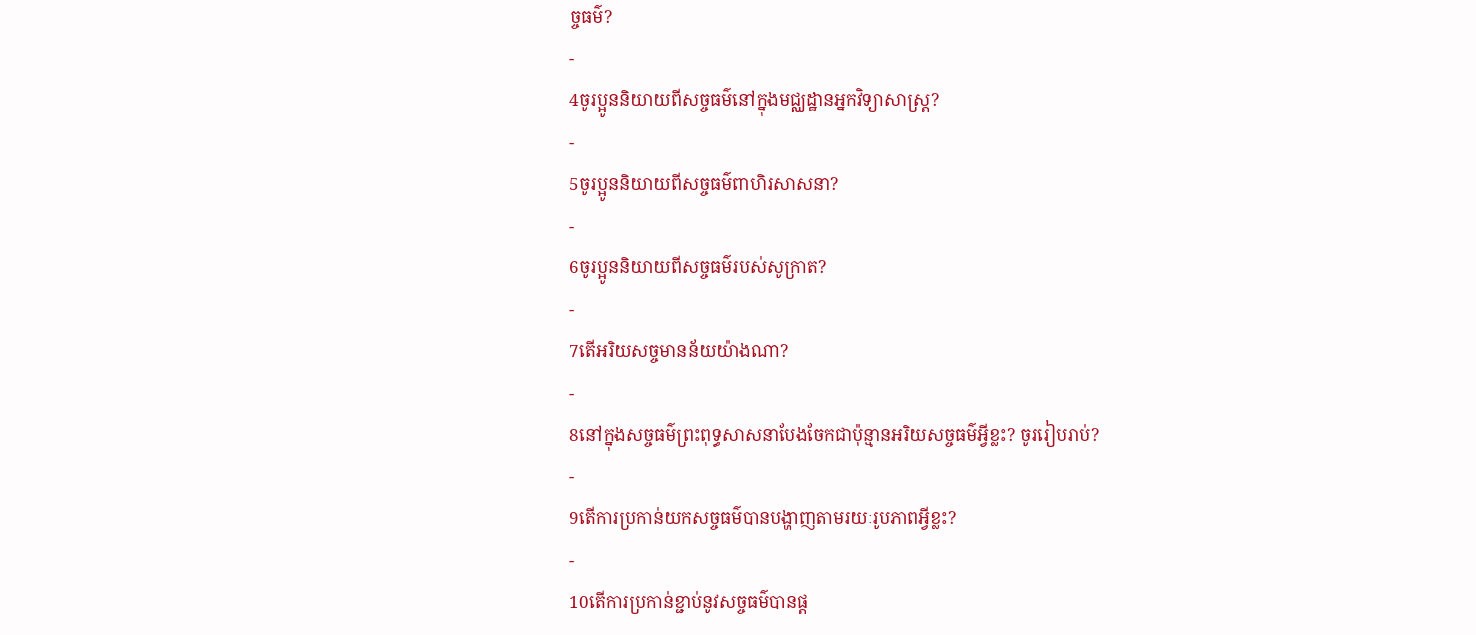ច្ចធម៌?
-
4ចូរប្អូននិយាយពីសច្ចធម៌នៅក្នុងមជ្ឈដ្ឋានអ្នកវិទ្យាសាស្ត្រ?
-
5ចូរប្អូននិយាយពីសច្ចធម៌ពាហិរសាសនា?
-
6ចូរប្អូននិយាយពីសច្ចធម៌របស់សូក្រាត?
-
7តើអរិយសច្ចមានន័យយ៉ាងណា?
-
8នៅក្នុងសច្ចធម៌ព្រះពុទ្ធសាសនាបែងចែកជាប៉ុន្មានអរិយសច្ចធម៌អ្វីខ្លះ? ចូររៀបរាប់?
-
9តើការប្រកាន់យកសច្ចធម៌បានបង្ហាញតាមរយៈរូបភាពអ្វីខ្លះ?
-
10តើការប្រកាន់ខ្ជាប់នូវសច្ចធម៌បានផ្ត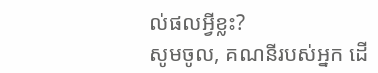ល់ផលអ្វីខ្លះ?
សូមចូល, គណនីរបស់អ្នក ដើ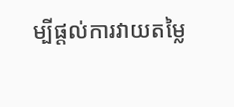ម្បីផ្តល់ការវាយតម្លៃ